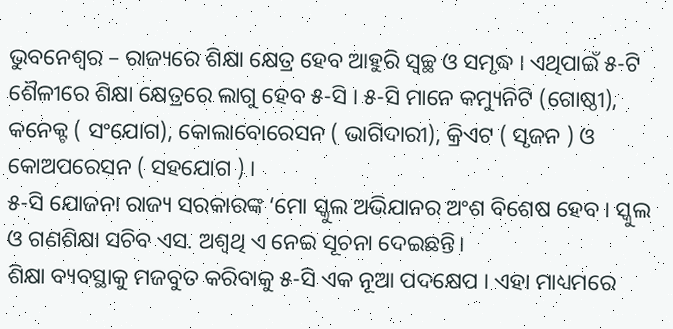ଭୁବନେଶ୍ୱର – ରାଜ୍ୟରେ ଶିକ୍ଷା କ୍ଷେତ୍ର ହେବ ଆହୁରି ସ୍ୱଚ୍ଛ ଓ ସମୃଦ୍ଧ । ଏଥିପାଇଁ ୫-ଟି ଶୈଳୀରେ ଶିକ୍ଷା କ୍ଷେତ୍ରରେ ଲାଗୁ ହେବ ୫-ସି । ୫-ସି ମାନେ କମ୍ୟୁନିଟି (ଗୋଷ୍ଠୀ), କନେକ୍ଟ ( ସଂଯୋଗ), କୋଲାବୋରେସନ ( ଭାଗିଦାରୀ), କ୍ରିଏଟ ( ସୃଜନ ) ଓ କୋଅପରେସନ ( ସହଯୋଗ ) ।
୫-ସି ଯୋଜନା ରାଜ୍ୟ ସରକାରଙ୍କ ‘ମୋ ସ୍କୁଲ ଅଭିଯାନର ଅଂଶ ବିଶେଷ ହେବ । ସ୍କୁଲ ଓ ଗଣଶିକ୍ଷା ସଚିବ ଏସ. ଅଶ୍ୱଥି ଏ ନେଇ ସୂଚନା ଦେଇଛନ୍ତି।
ଶିକ୍ଷା ବ୍ୟବସ୍ଥାକୁ ମଜବୁତ କରିବାକୁ ୫-ସି ଏକ ନୂଆ ପଦକ୍ଷେପ । ଏହା ମାଧ୍ୟମରେ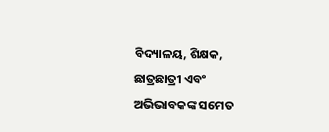ବିଦ୍ୟାଳୟ, ଶିକ୍ଷକ, ଛାତ୍ରଛାତ୍ରୀ ଏବଂ ଅଭିଭାବକଙ୍କ ସମେତ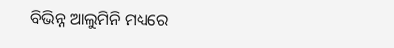ବିଭିନ୍ନ ଆଲୁମିନି ମଧ୍ୟରେ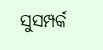ସୁସମ୍ପର୍କ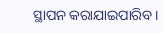ସ୍ଥାପନ କରାଯାଇପାରିବ ।